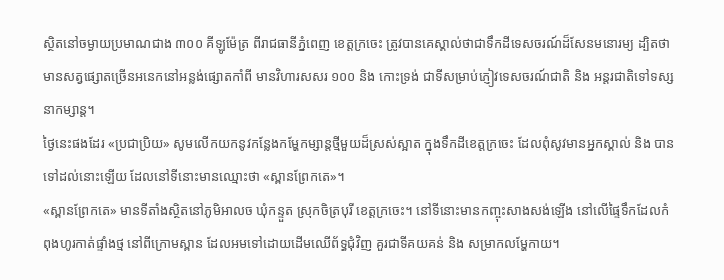ស្ថិតនៅចម្ងាយប្រមាណជាង ៣០០ គីឡូម៉ែត្រ ពីរាជធានីភ្នំពេញ ខេត្តក្រចេះ ត្រូវបានគេស្គាល់ថាជាទឹកដីទេសចរណ៍ដ៏សែនមនោរម្យ ដ្បិតថាមានសត្វផ្សោតច្រើនអនេកនៅអន្លង់ផ្សោតកាំពី មានវិហារសសរ ១០០ និង កោះទ្រង់ ជាទីសម្រាប់ភ្ញៀវទេសចរណ៍ជាតិ និង អន្តរជាតិទៅទស្សនាកម្សាន្ត។
ថ្ងៃនេះផងដែរ «ប្រជាប្រិយ» សូមលើកយកនូវកន្លែងកម្ហែកម្សាន្តថ្មីមួយដ៏ស្រស់ស្អាត ក្នុងទឹកដីខេត្តក្រចេះ ដែលពុំសូវមានអ្នកស្គាល់ និង បានទៅដល់នោះឡើយ ដែលនៅទីនោះមានឈ្មោះថា «ស្ពានព្រែកតេ»។
«ស្ពានព្រែកតេ» មានទីតាំងស្ថិតនៅភូមិអាលច ឃុំកន្ទួត ស្រុកចិត្របុរី ខេត្តក្រចេះ។ នៅទីនោះមានកញ្ចុះសាងសង់ឡើង នៅលើផ្ទៃទឹកដែលកំពុងហូរកាត់ផ្ទាំងថ្ម នៅពីក្រោមស្ពាន ដែលអមទៅដោយដើមឈើព័ទ្ធជុំវិញ គួរជាទីគយគន់ និង សម្រាកលម្ហែកាយ។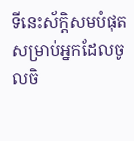ទីនេះស័ក្តិសមបំផុតសម្រាប់អ្នកដែលចូលចិ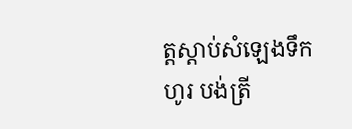ត្តស្តាប់សំឡេងទឹកហូរ បង់ត្រី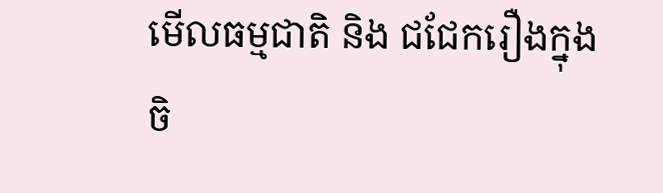មើលធម្មជាតិ និង ជជែករឿងក្នុងចិ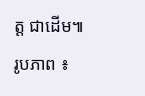ត្ត ជាដើម៕
រូបភាព ៖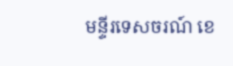មន្ទីរទេសចរណ៍ ខេ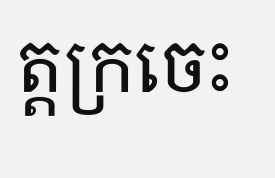ត្តក្រចេះ